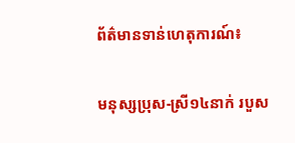ព័ត៌មានទាន់ហេតុការណ៍៖

មនុស្សប្រុស-ស្រី១៤នាក់ របួស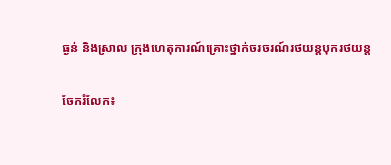ធ្ងន់ និងស្រាល ក្រុងហេតុការណ៍គ្រោះថ្នាក់ចរចរណ៍រថយន្តបុករថយន្ដ

ចែករំលែក៖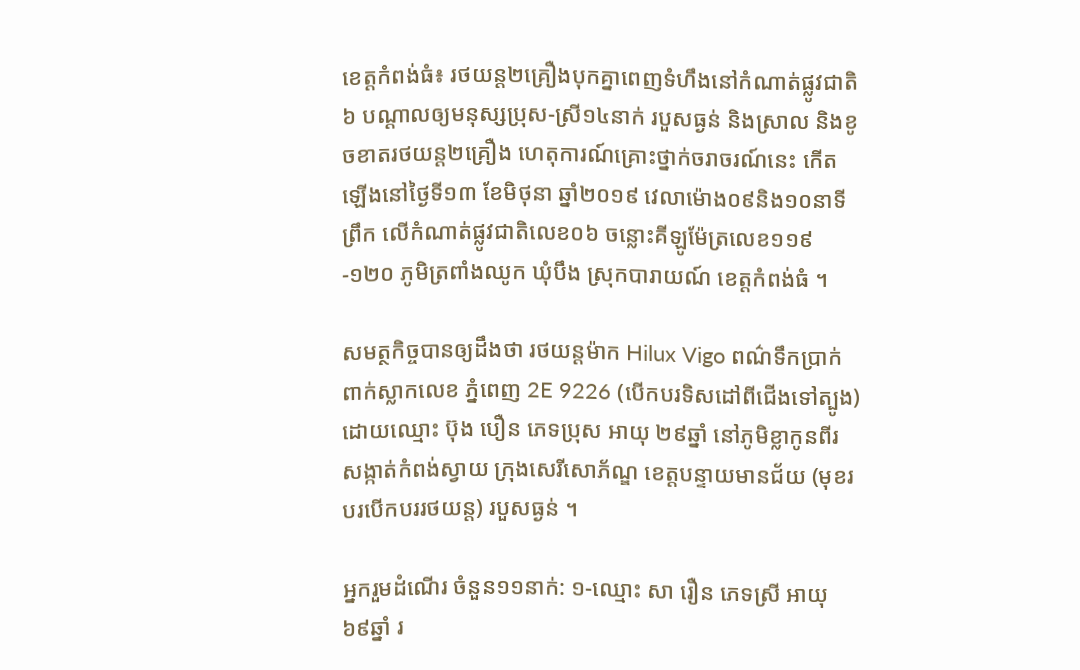ខេត្តកំពង់ធំ៖ រថយន្ត២គ្រឿងបុកគ្នាពេញទំហឹងនៅកំណាត់ផ្លូវជាតិ៦ បណ្ដាលឲ្យមនុស្សប្រុស-ស្រី១៤នាក់ របួសធ្ងន់ និងស្រាល និងខូចខាតរថយន្ត២គ្រឿង ហេតុការណ៍គ្រោះថ្នាក់ចរាចរណ៍នេះ កើតឡើងនៅថ្ងៃទី១៣ ខែមិថុនា ឆ្នាំ២០១៩ វេលាម៉ោង០៩និង១០នាទីព្រឹក លើកំណាត់ផ្លូវជាតិលេខ០៦ ចន្លោះគីឡូម៉ែត្រលេខ១១៩-១២០ ភូមិត្រពាំងឈូក ឃុំបឹង ស្រុកបារាយណ៍ ខេត្តកំពង់ធំ ។

សមត្ថកិច្ចបានឲ្យដឹងថា រថយន្តម៉ាក Hilux Vigo ពណ៌ទឹកប្រាក់ ពាក់ស្លាកលេខ ភ្នំពេញ 2E 9226 (បើកបរទិសដៅពីជើងទៅត្បូង) ដោយឈ្មោះ ប៊ុង បឿន ភេទប្រុស អាយុ ២៩ឆ្នាំ នៅភូមិខ្លាកូនពីរ សង្កាត់កំពង់ស្វាយ ក្រុងសេរីសោភ័ណ្ឌ ខេត្តបន្ទាយមានជ័យ (មុខរបរបើកបររថយន្ត) របួសធ្ងន់ ។

អ្នករួមដំណើរ ចំនួន១១នាក់: ១-ឈ្មោះ សា រឿន ភេទស្រី អាយុ ៦៩ឆ្នាំ រ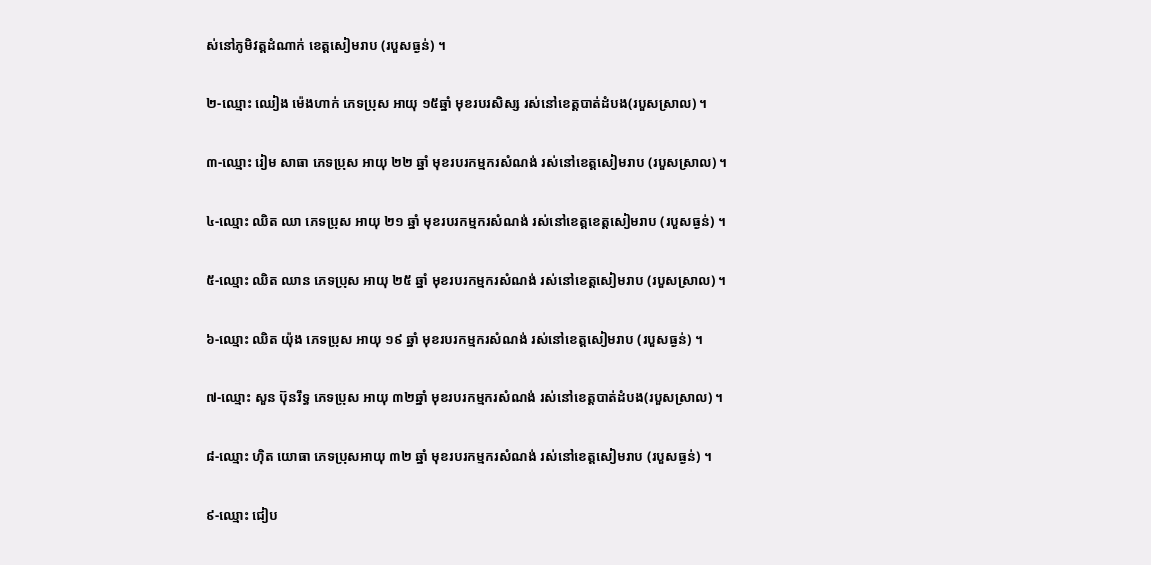ស់នៅភូមិវត្តដំណាក់ ខេត្តសៀមរាប (របួសធ្ងន់) ។

២-ឈ្មោះ ឈៀង ម៉េងហាក់ ភេទប្រុស អាយុ ១៥ឆ្នាំ មុខរបរសិស្ស រស់នៅខេត្តបាត់ដំបង(របួសស្រាល) ។

៣-ឈ្មោះ រៀម សាធា ភេទប្រុស អាយុ ២២ ឆ្នាំ មុខរបរកម្មករសំណង់ រស់នៅខេត្តសៀមរាប (របួសស្រាល) ។

៤-ឈ្មោះ ឈិត ឈា ភេទប្រុស អាយុ ២១ ឆ្នាំ មុខរបរកម្មករសំណង់ រស់នៅខេត្តខេត្តសៀមរាប (របួសធ្ងន់) ។

៥-ឈ្មោះ ឈិត ឈាន ភេទប្រុស អាយុ ២៥ ឆ្នាំ មុខរបរកម្មករសំណង់ រស់នៅខេត្តសៀមរាប (របួសស្រាល) ។

៦-ឈ្មោះ ឈិត យ៉ុង ភេទប្រុស អាយុ ១៩ ឆ្នាំ មុខរបរកម្មករសំណង់ រស់នៅខេត្តសៀមរាប (របួសធ្ងន់) ។

៧-ឈ្មោះ សួន ប៊ុនរឹទ្ធ ភេទប្រុស អាយុ ៣២ឆ្នាំ មុខរបរកម្មករសំណង់ រស់នៅខេត្តបាត់ដំបង(របួសស្រាល) ។

៨-ឈ្មោះ ហុិត យោធា ភេទប្រុសអាយុ ៣២ ឆ្នាំ មុខរបរកម្មករសំណង់ រស់នៅខេត្តសៀមរាប (របួសធ្ងន់) ។

៩-ឈ្មោះ ជៀប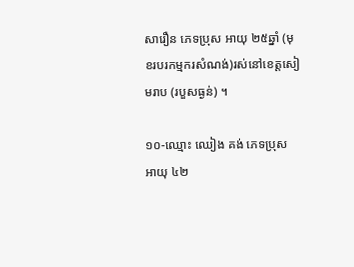សារឿន ភេទប្រុស អាយុ ២៥ឆ្នាំ (មុខរបរកម្មករសំណង់)រស់នៅខេត្តសៀមរាប (របួសធ្ងន់) ។

១០-ឈ្មោះ ឈៀង គង់ ភេទប្រុស អាយុ ៤២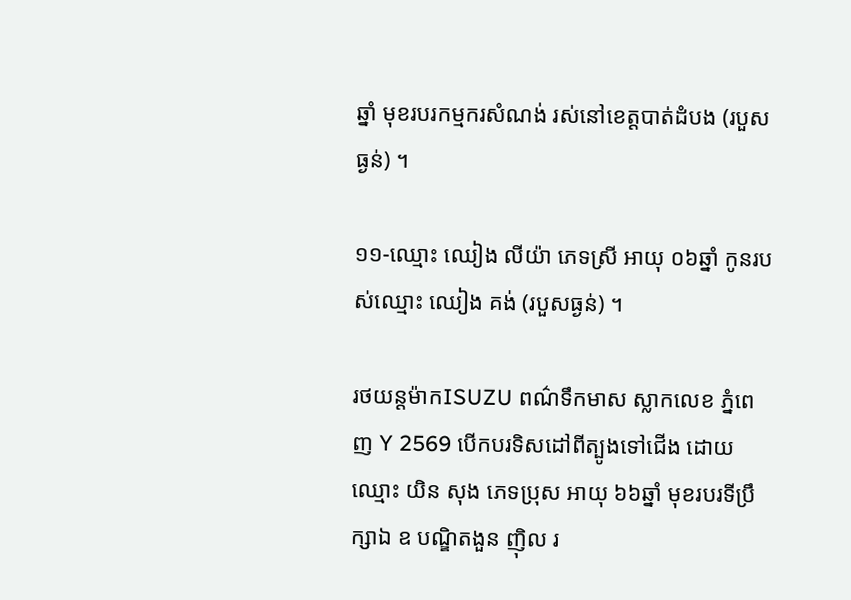ឆ្នាំ មុខរបរកម្មករសំណង់ រស់នៅខេត្តបាត់ដំបង (របួសធ្ងន់) ។

១១-ឈ្មោះ ឈៀង លីយ៉ា ភេទស្រី អាយុ ០៦ឆ្នាំ កូនរបស់ឈ្មោះ ឈៀង គង់ (របួសធ្ងន់) ។

រថយន្តម៉ាកISUZU ពណ៌ទឹកមាស ស្លាកលេខ ភ្នំពេញ Y 2569 បើកបរទិសដៅពីត្បូងទៅជើង ដោយឈ្មោះ យិន សុង ភេទប្រុស អាយុ ៦៦ឆ្នាំ មុខរបរទីប្រឹក្សាឯ ឧ បណ្ឌិតងួន ញ៉ិល រ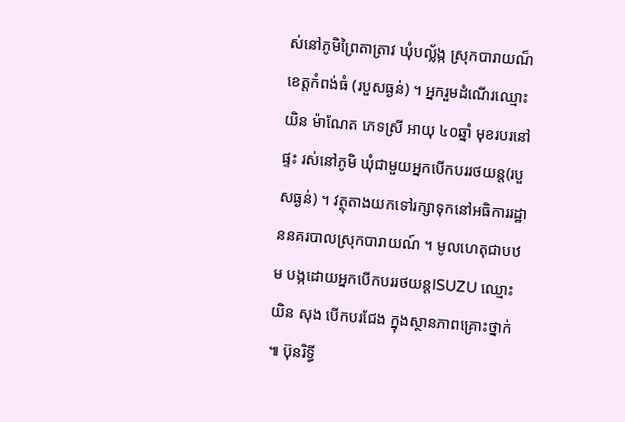ស់នៅភូមិព្រៃតាត្រាវ ឃុំបល្ល័ង្ក ស្រុកបារាយណ៏ ខេត្តកំពង់ធំ (របួសធ្ងន់) ។ អ្នករួមដំណើរឈ្មោះ យិន ម៉ាណែត ភេទស្រី អាយុ ៤០ឆ្នាំ មុខរបរនៅផ្ទះ រស់នៅភូមិ ឃុំជាមួយអ្នកបើកបររថយន្ត(របួសធ្ងន់) ។ វត្ថុតាងយកទៅរក្សាទុកនៅអធិការរដ្ឋាននគរបាលស្រុកបារាយណ៍ ។ មូលហេតុជាបឋម បង្កដោយអ្នកបើកបររថយន្តISUZU ឈ្មោះ យិន សុង បើកបរជែង ក្នុងស្ថានភាពគ្រោះថ្នាក់ ៕ ប៊ុនរិទ្ធី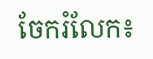ចែករំលែក៖